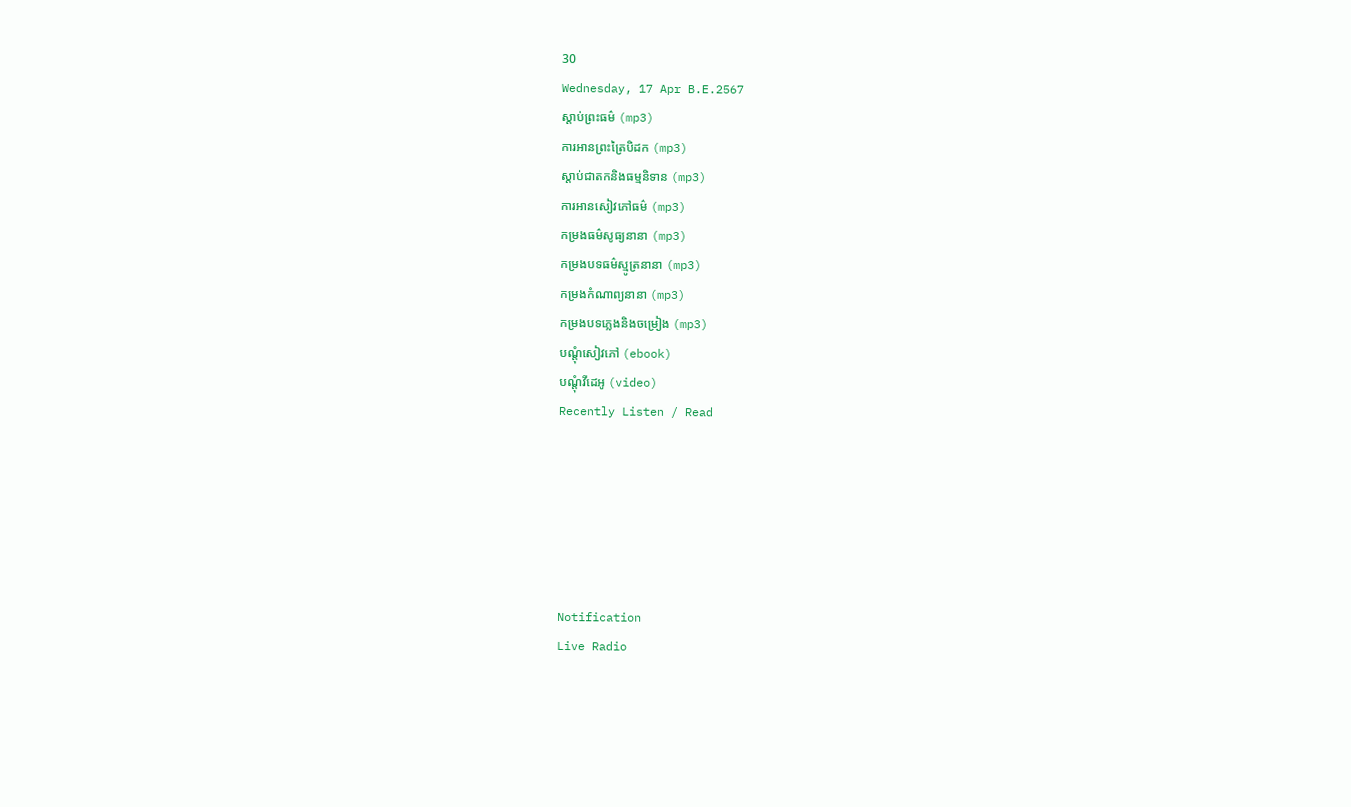30
Wednesday, 17 Apr B.E.2567
ស្តាប់ព្រះធម៌ (mp3)
ការអានព្រះត្រៃបិដក (mp3)
ស្តាប់ជាតកនិងធម្មនិទាន (mp3)
ការអានសៀវភៅធម៌ (mp3)
កម្រងធម៌សូធ្យនានា (mp3)
កម្រងបទធម៌ស្មូត្រនានា (mp3)
កម្រងកំណាព្យនានា (mp3)
កម្រងបទភ្លេងនិងចម្រៀង (mp3)
បណ្តុំសៀវភៅ (ebook)
បណ្តុំវីដេអូ (video)
Recently Listen / Read






Notification
Live Radio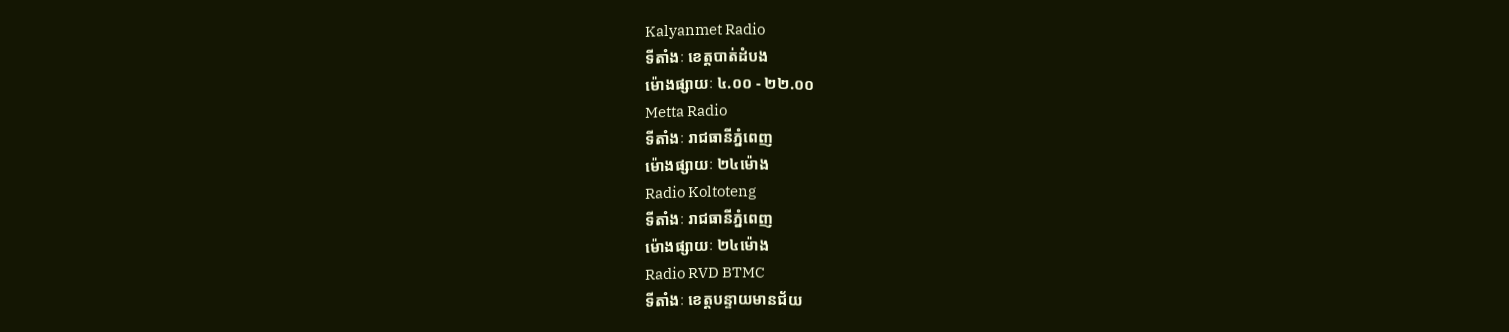Kalyanmet Radio
ទីតាំងៈ ខេត្តបាត់ដំបង
ម៉ោងផ្សាយៈ ៤.០០ - ២២.០០
Metta Radio
ទីតាំងៈ រាជធានីភ្នំពេញ
ម៉ោងផ្សាយៈ ២៤ម៉ោង
Radio Koltoteng
ទីតាំងៈ រាជធានីភ្នំពេញ
ម៉ោងផ្សាយៈ ២៤ម៉ោង
Radio RVD BTMC
ទីតាំងៈ ខេត្តបន្ទាយមានជ័យ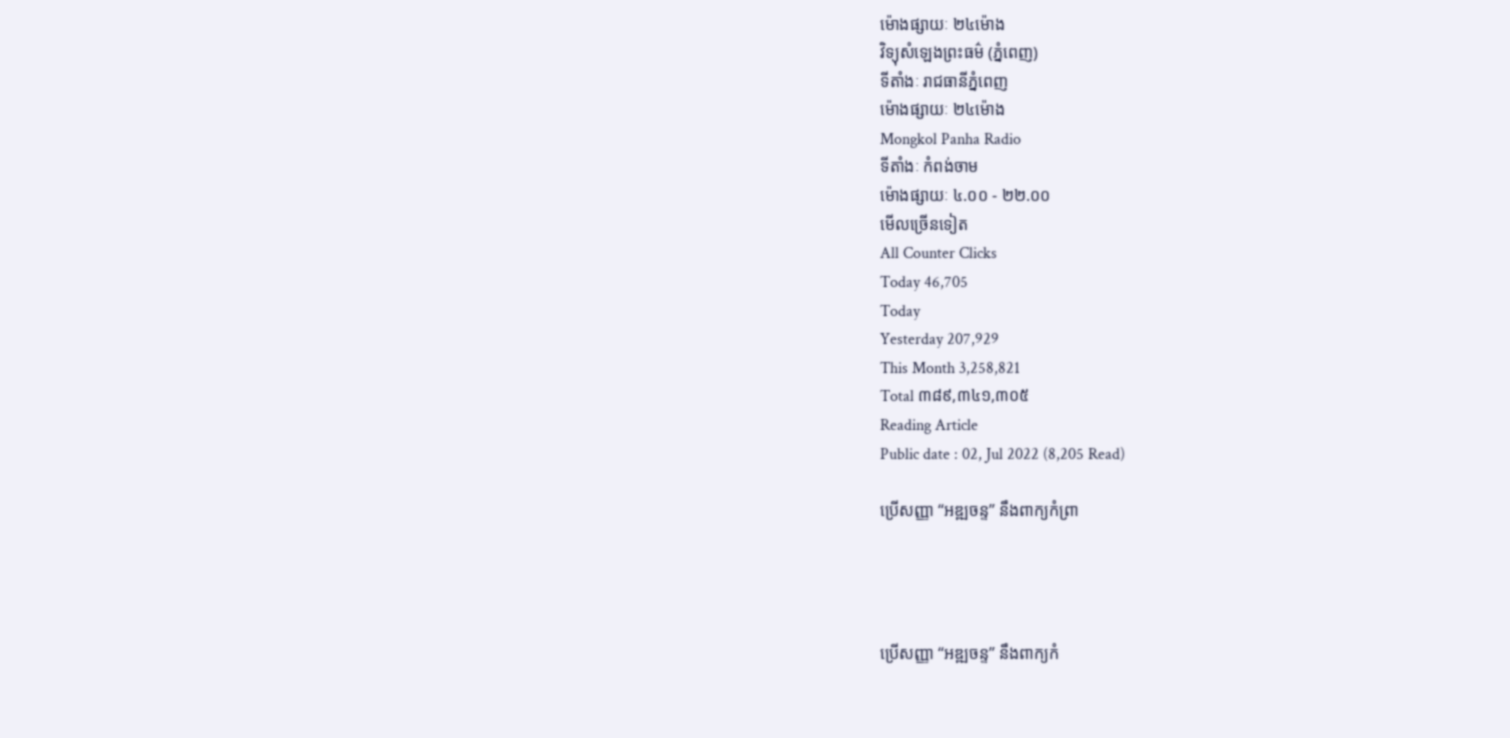ម៉ោងផ្សាយៈ ២៤ម៉ោង
វិទ្យុសំឡេងព្រះធម៌ (ភ្នំពេញ)
ទីតាំងៈ រាជធានីភ្នំពេញ
ម៉ោងផ្សាយៈ ២៤ម៉ោង
Mongkol Panha Radio
ទីតាំងៈ កំពង់ចាម
ម៉ោងផ្សាយៈ ៤.០០ - ២២.០០
មើលច្រើនទៀត
All Counter Clicks
Today 46,705
Today
Yesterday 207,929
This Month 3,258,821
Total ៣៨៩,៣៤១,៣០៥
Reading Article
Public date : 02, Jul 2022 (8,205 Read)

ប្រើសញ្ញា “អឌ្ឍចន្ទ” នឹងពាក្យកំព្រា




ប្រើសញ្ញា “អឌ្ឍចន្ទ” នឹងពាក្យកំ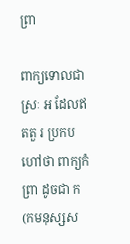ព្រា

ពាក្យទោលជាស្រៈ អ ដែលឥតតួ រ ប្រកបហៅថា ពាក្យកំព្រា ដូចជា ក(កមនុស្សស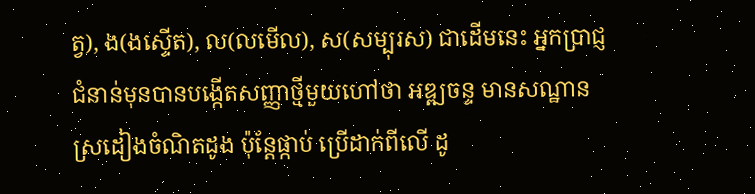ត្វ), ង(ងស្ទើត), ល(លមើល), ស(សម្បុរស) ជាដើមនេះ អ្នកប្រាជ្ញជំនាន់មុនបានបង្កើតសញ្ញាថ្មីមួយហៅថា អឌ្ឍចន្ទ មានសណ្ឋានស្រដៀងចំណិតដូង ប៉ុន្តែផ្កាប់ ប្រើដាក់ពីលើ ដូ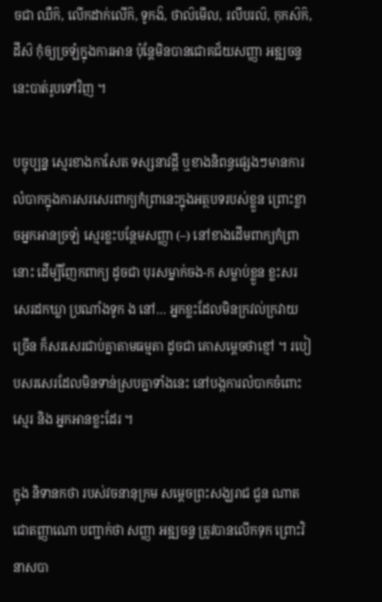ចជា ឈឺក៝, លើកដាក់លើក៝, ទូកង៝, ថាល៝មើល, រលឹបរល៝, កុកស៝ក៝, ដីស៝ កុំឲ្យច្រឡំក្នុងការអាន ប៉ុន្តែមិនបានជោគជ័យសញ្ញា អឌ្ឍចន្ទ នេះបាត់រូបទៅវិញ ។

បច្ចុប្បន្ន ស្មេរខាងកាសែត ទស្សនាវដ្ដី ឬខាងនិពន្ធផ្សេងៗមានការលំបាកក្នុងការសរសេរពាក្យកំព្រានេះក្នុងអត្ថបទរបស់ខ្លួន ព្រោះខ្លាចអ្នកអានច្រឡំ ស្មេរខ្លះបន្ថែមសញ្ញា (–) នៅខាងដើមពាក្យកំព្រានោះ ដើម្បីញែកពាក្យ ដូចជា បុរសម្នាក់ចង-ក សម្លាប់ខ្លួន ខ្លះសរសេរដកឃ្លា ប្រណាំងទូក ង នៅ… អ្នកខ្លះដែលមិនក្រវល់ក្រវាយច្រើន ក៏សរសេរជាប់គ្នាតាមធម្មតា ដូចជា គោសម្ដេចថាខ្មៅ ។ របៀបសរសេរដែលមិនទាន់ស្របគ្នាទាំងនេះ នៅបង្កការលំបាកចំពោះស្មេរ និង អ្នកអានខ្លះដែរ ។

ក្នុង និទានកថា របស់វចនានុក្រម សម្ដេចព្រះសង្ឃរាជ ជួន ណាត ជោតញ្ញាណោ បញ្ជាក់ថា សញ្ញា អឌ្ឍចន្ទ ត្រូវបានលើកទុក ព្រោះវិនាសបា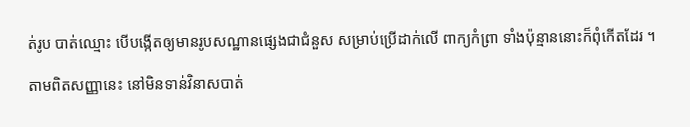ត់រូប បាត់ឈ្មោះ បើបង្កើតឲ្យមានរូបសណ្ឋានផ្សេងជាជំនួស សម្រាប់ប្រើដាក់លើ ពាក្យកំព្រា ទាំងប៉ុន្មាននោះក៏ពុំកើតដែរ ។

តាមពិតសញ្ញានេះ នៅមិនទាន់វិនាសបាត់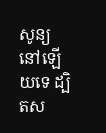សូន្យនៅឡើយទេ ដ្បិតស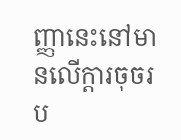ញ្ញានេះនៅមានលើក្ដារចុចរប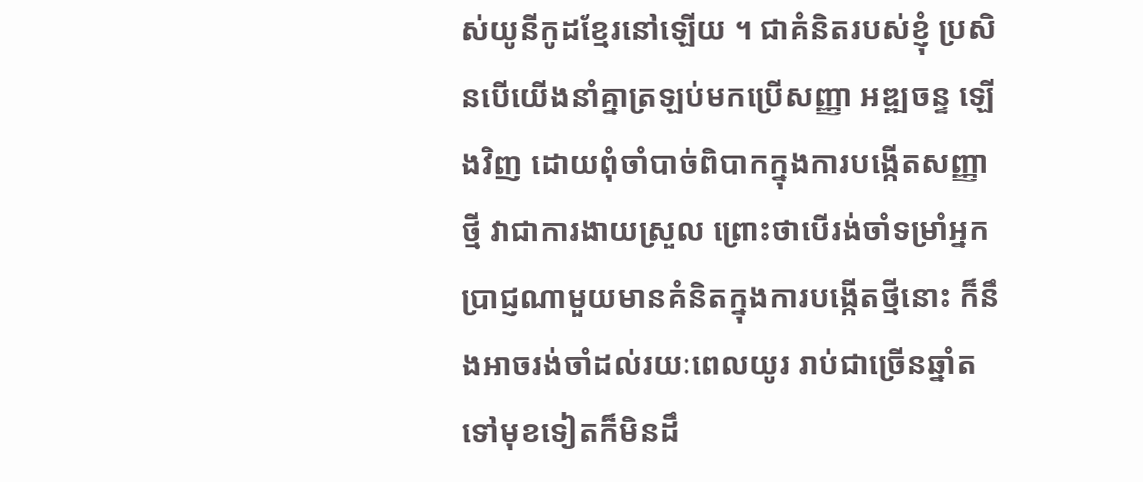ស់យូនីកូដខ្មែរនៅឡើយ ។ ជាគំនិតរបស់ខ្ញុំ ប្រសិនបើយើងនាំគ្នាត្រឡប់មកប្រើសញ្ញា អឌ្ឍចន្ទ ឡើងវិញ ដោយពុំចាំបាច់ពិបាកក្នុងការបង្កើតសញ្ញាថ្មី វាជាការងាយស្រួល ព្រោះថាបើរង់ចាំទម្រាំអ្នកប្រាជ្ញណាមួយមានគំនិតក្នុងការបង្កើតថ្មីនោះ ក៏នឹងអាចរង់ចាំដល់រយៈពេលយូរ រាប់ជាច្រើនឆ្នាំតទៅមុខទៀតក៏មិនដឹ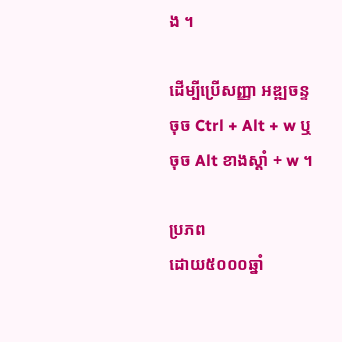ង ។

ដើម្បីប្រើសញ្ញា អឌ្ឍចន្ទ ចុច Ctrl + Alt + w ឬចុច Alt ខាងស្ដាំ + w ។

ប្រភព
ដោយ៥០០០ឆ្នាំ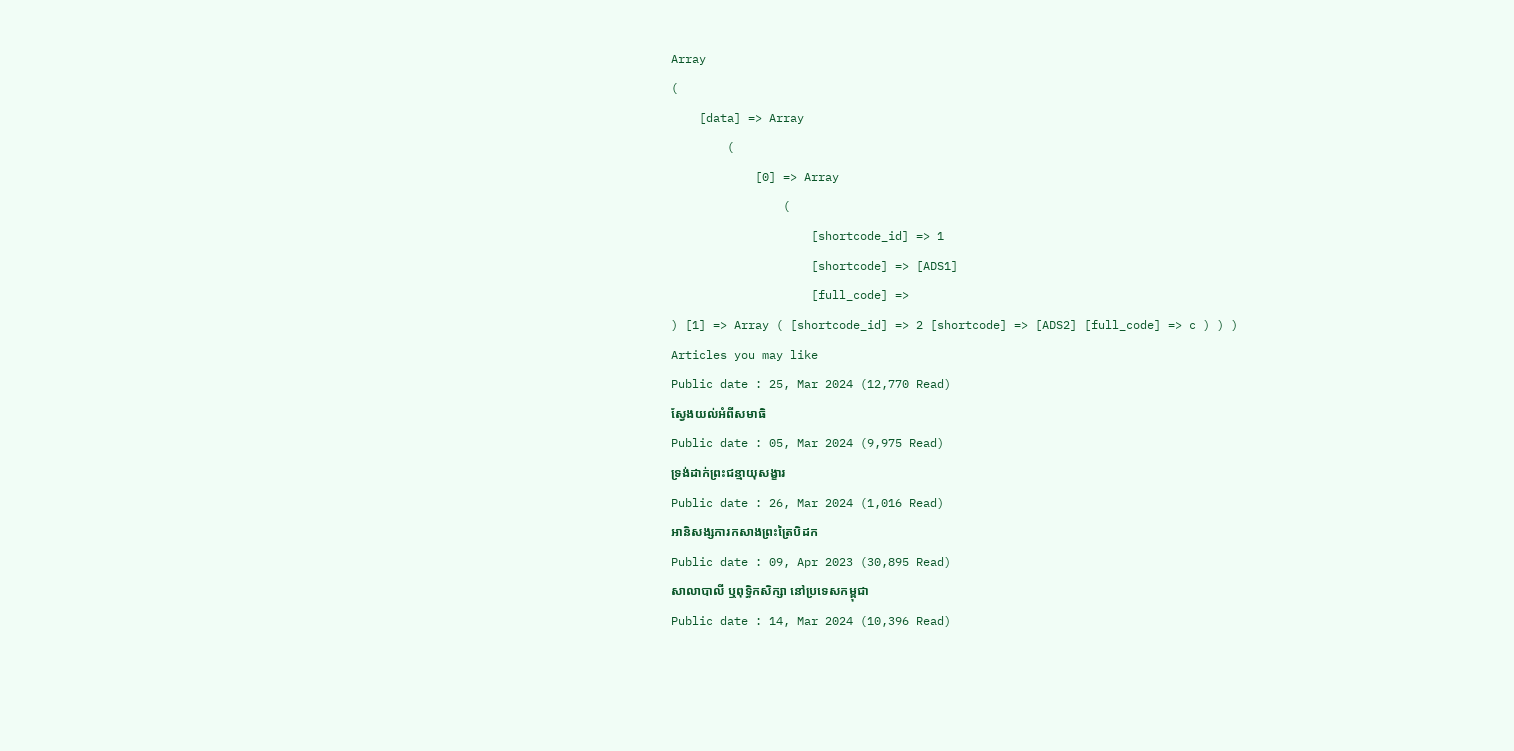Array
(
    [data] => Array
        (
            [0] => Array
                (
                    [shortcode_id] => 1
                    [shortcode] => [ADS1]
                    [full_code] =>
) [1] => Array ( [shortcode_id] => 2 [shortcode] => [ADS2] [full_code] => c ) ) )
Articles you may like
Public date : 25, Mar 2024 (12,770 Read)
ស្វែងយល់អំពីសមាធិ
Public date : 05, Mar 2024 (9,975 Read)
ទ្រង់ដាក់ព្រះជន្មាយុសង្ខារ
Public date : 26, Mar 2024 (1,016 Read)
អានិសង្សការកសាងព្រះត្រៃបិដក
Public date : 09, Apr 2023 (30,895 Read)
សាលាបាលី ឬពុទ្ធិកសិក្សា នៅប្រទេសកម្ពុជា
Public date : 14, Mar 2024 (10,396 Read)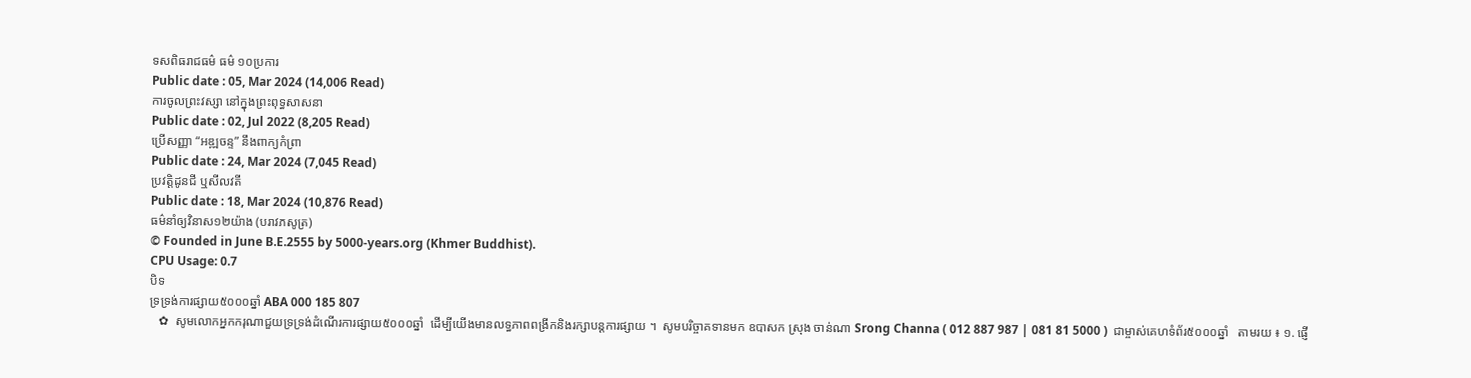ទសពិធរាជធម៌ ធម៌ ១០ប្រការ
Public date : 05, Mar 2024 (14,006 Read)
ការចូលព្រះវស្សា នៅក្នុងព្រះពុទ្ធសាសនា
Public date : 02, Jul 2022 (8,205 Read)
ប្រើសញ្ញា “អឌ្ឍចន្ទ” នឹងពាក្យកំព្រា
Public date : 24, Mar 2024 (7,045 Read)
ប្រវត្តិដូនជី ឬសីលវតី
Public date : 18, Mar 2024 (10,876 Read)
ធម៌នាំឲ្យវិនាស១២យ៉ាង (បរាវភសូត្រ)
© Founded in June B.E.2555 by 5000-years.org (Khmer Buddhist).
CPU Usage: 0.7
បិទ
ទ្រទ្រង់ការផ្សាយ៥០០០ឆ្នាំ ABA 000 185 807
   ✿  សូមលោកអ្នកករុណាជួយទ្រទ្រង់ដំណើរការផ្សាយ៥០០០ឆ្នាំ  ដើម្បីយើងមានលទ្ធភាពពង្រីកនិងរក្សាបន្តការផ្សាយ ។  សូមបរិច្ចាគទានមក ឧបាសក ស្រុង ចាន់ណា Srong Channa ( 012 887 987 | 081 81 5000 )  ជាម្ចាស់គេហទំព័រ៥០០០ឆ្នាំ   តាមរយ ៖ ១. ផ្ញើ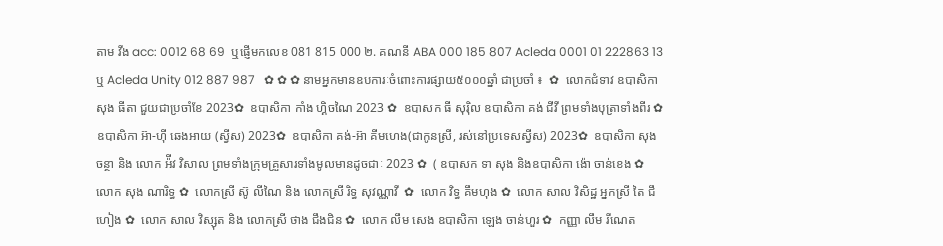តាម វីង acc: 0012 68 69  ឬផ្ញើមកលេខ 081 815 000 ២. គណនី ABA 000 185 807 Acleda 0001 01 222863 13 ឬ Acleda Unity 012 887 987   ✿ ✿ ✿ នាមអ្នកមានឧបការៈចំពោះការផ្សាយ៥០០០ឆ្នាំ ជាប្រចាំ ៖  ✿  លោកជំទាវ ឧបាសិកា សុង ធីតា ជួយជាប្រចាំខែ 2023✿  ឧបាសិកា កាំង ហ្គិចណៃ 2023 ✿  ឧបាសក ធី សុរ៉ិល ឧបាសិកា គង់ ជីវី ព្រមទាំងបុត្រាទាំងពីរ ✿  ឧបាសិកា អ៊ា-ហុី ឆេងអាយ (ស្វីស) 2023✿  ឧបាសិកា គង់-អ៊ា គីមហេង(ជាកូនស្រី, រស់នៅប្រទេសស្វីស) 2023✿  ឧបាសិកា សុង ចន្ថា និង លោក អ៉ីវ វិសាល ព្រមទាំងក្រុមគ្រួសារទាំងមូលមានដូចជាៈ 2023 ✿  ( ឧបាសក ទា សុង និងឧបាសិកា ង៉ោ ចាន់ខេង ✿  លោក សុង ណារិទ្ធ ✿  លោកស្រី ស៊ូ លីណៃ និង លោកស្រី រិទ្ធ សុវណ្ណាវី  ✿  លោក វិទ្ធ គឹមហុង ✿  លោក សាល វិសិដ្ឋ អ្នកស្រី តៃ ជឹហៀង ✿  លោក សាល វិស្សុត និង លោកស្រី ថាង ជឹងជិន ✿  លោក លឹម សេង ឧបាសិកា ឡេង ចាន់ហួរ ✿  កញ្ញា លឹម រីណេត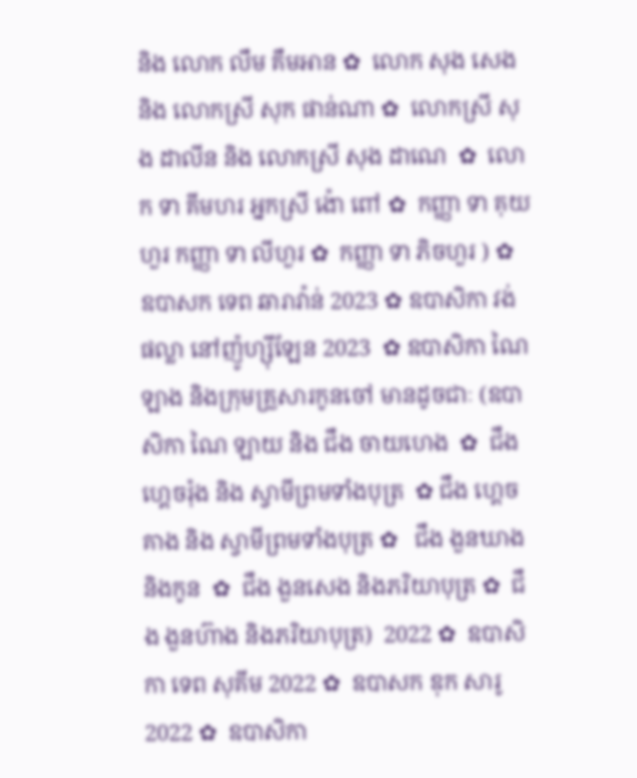និង លោក លឹម គឹមអាន ✿  លោក សុង សេង និង លោកស្រី សុក ផាន់ណា ✿  លោកស្រី សុង ដាលីន និង លោកស្រី សុង ដាណេ  ✿  លោក ទា គីមហរ អ្នកស្រី ង៉ោ ពៅ ✿  កញ្ញា ទា គុយហួរ កញ្ញា ទា លីហួរ ✿  កញ្ញា ទា ភិចហួរ ) ✿  ឧបាសក ទេព ឆារាវ៉ាន់ 2023 ✿ ឧបាសិកា វង់ ផល្លា នៅញ៉ូហ្ស៊ីឡែន 2023  ✿ ឧបាសិកា ណៃ ឡាង និងក្រុមគ្រួសារកូនចៅ មានដូចជាៈ (ឧបាសិកា ណៃ ឡាយ និង ជឹង ចាយហេង  ✿  ជឹង ហ្គេចរ៉ុង និង ស្វាមីព្រមទាំងបុត្រ  ✿ ជឹង ហ្គេចគាង និង ស្វាមីព្រមទាំងបុត្រ ✿   ជឹង ងួនឃាង និងកូន  ✿  ជឹង ងួនសេង និងភរិយាបុត្រ ✿  ជឹង ងួនហ៊ាង និងភរិយាបុត្រ)  2022 ✿  ឧបាសិកា ទេព សុគីម 2022 ✿  ឧបាសក ឌុក សារូ 2022 ✿  ឧបាសិកា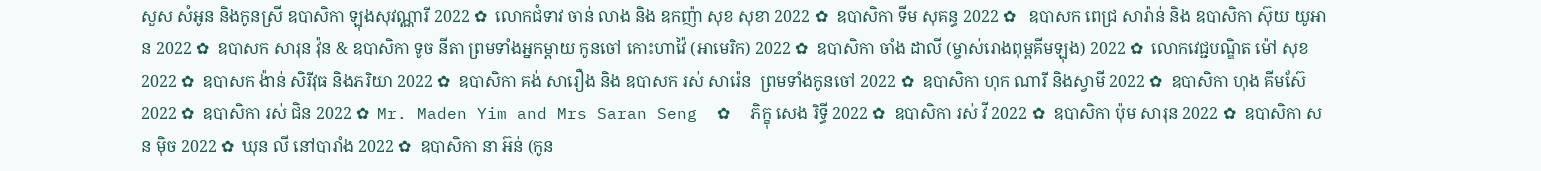សួស សំអូន និងកូនស្រី ឧបាសិកា ឡុងសុវណ្ណារី 2022 ✿  លោកជំទាវ ចាន់ លាង និង ឧកញ៉ា សុខ សុខា 2022 ✿  ឧបាសិកា ទីម សុគន្ធ 2022 ✿   ឧបាសក ពេជ្រ សារ៉ាន់ និង ឧបាសិកា ស៊ុយ យូអាន 2022 ✿  ឧបាសក សារុន វ៉ុន & ឧបាសិកា ទូច នីតា ព្រមទាំងអ្នកម្តាយ កូនចៅ កោះហាវ៉ៃ (អាមេរិក) 2022 ✿  ឧបាសិកា ចាំង ដាលី (ម្ចាស់រោងពុម្ពគីមឡុង) 2022 ✿  លោកវេជ្ជបណ្ឌិត ម៉ៅ សុខ 2022 ✿  ឧបាសក ង៉ាន់ សិរីវុធ និងភរិយា 2022 ✿  ឧបាសិកា គង់ សារឿង និង ឧបាសក រស់ សារ៉េន  ព្រមទាំងកូនចៅ 2022 ✿  ឧបាសិកា ហុក ណារី និងស្វាមី 2022 ✿  ឧបាសិកា ហុង គីមស៊ែ 2022 ✿  ឧបាសិកា រស់ ជិន 2022 ✿  Mr. Maden Yim and Mrs Saran Seng  ✿  ភិក្ខុ សេង រិទ្ធី 2022 ✿  ឧបាសិកា រស់ វី 2022 ✿  ឧបាសិកា ប៉ុម សារុន 2022 ✿  ឧបាសិកា សន ម៉ិច 2022 ✿  ឃុន លី នៅបារាំង 2022 ✿  ឧបាសិកា នា អ៊ន់ (កូន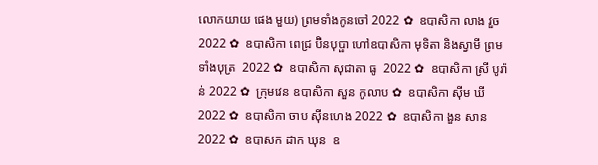លោកយាយ ផេង មួយ) ព្រមទាំងកូនចៅ 2022 ✿  ឧបាសិកា លាង វួច  2022 ✿  ឧបាសិកា ពេជ្រ ប៊ិនបុប្ផា ហៅឧបាសិកា មុទិតា និងស្វាមី ព្រមទាំងបុត្រ  2022 ✿  ឧបាសិកា សុជាតា ធូ  2022 ✿  ឧបាសិកា ស្រី បូរ៉ាន់ 2022 ✿  ក្រុមវេន ឧបាសិកា សួន កូលាប ✿  ឧបាសិកា ស៊ីម ឃី 2022 ✿  ឧបាសិកា ចាប ស៊ីនហេង 2022 ✿  ឧបាសិកា ងួន សាន 2022 ✿  ឧបាសក ដាក ឃុន  ឧ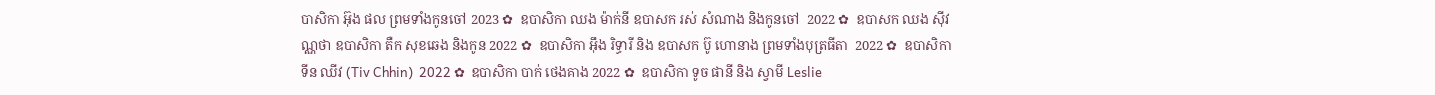បាសិកា អ៊ុង ផល ព្រមទាំងកូនចៅ 2023 ✿  ឧបាសិកា ឈង ម៉ាក់នី ឧបាសក រស់ សំណាង និងកូនចៅ  2022 ✿  ឧបាសក ឈង សុីវណ្ណថា ឧបាសិកា តឺក សុខឆេង និងកូន 2022 ✿  ឧបាសិកា អុឹង រិទ្ធារី និង ឧបាសក ប៊ូ ហោនាង ព្រមទាំងបុត្រធីតា  2022 ✿  ឧបាសិកា ទីន ឈីវ (Tiv Chhin)  2022 ✿  ឧបាសិកា បាក់ ថេងគាង 2022 ✿  ឧបាសិកា ទូច ផានី និង ស្វាមី Leslie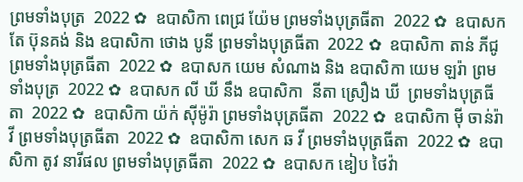ព្រមទាំងបុត្រ  2022 ✿  ឧបាសិកា ពេជ្រ យ៉ែម ព្រមទាំងបុត្រធីតា  2022 ✿  ឧបាសក តែ ប៊ុនគង់ និង ឧបាសិកា ថោង បូនី ព្រមទាំងបុត្រធីតា  2022 ✿  ឧបាសិកា តាន់ ភីជូ ព្រមទាំងបុត្រធីតា  2022 ✿  ឧបាសក យេម សំណាង និង ឧបាសិកា យេម ឡរ៉ា ព្រមទាំងបុត្រ  2022 ✿  ឧបាសក លី ឃី នឹង ឧបាសិកា  នីតា ស្រឿង ឃី  ព្រមទាំងបុត្រធីតា  2022 ✿  ឧបាសិកា យ៉ក់ សុីម៉ូរ៉ា ព្រមទាំងបុត្រធីតា  2022 ✿  ឧបាសិកា មុី ចាន់រ៉ាវី ព្រមទាំងបុត្រធីតា  2022 ✿  ឧបាសិកា សេក ឆ វី ព្រមទាំងបុត្រធីតា  2022 ✿  ឧបាសិកា តូវ នារីផល ព្រមទាំងបុត្រធីតា  2022 ✿  ឧបាសក ឌៀប ថៃវ៉ា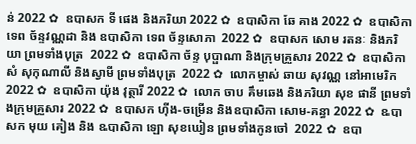ន់ 2022 ✿  ឧបាសក ទី ផេង និងភរិយា 2022 ✿  ឧបាសិកា ឆែ គាង 2022 ✿  ឧបាសិកា ទេព ច័ន្ទវណ្ណដា និង ឧបាសិកា ទេព ច័ន្ទសោភា  2022 ✿  ឧបាសក សោម រតនៈ និងភរិយា ព្រមទាំងបុត្រ  2022 ✿  ឧបាសិកា ច័ន្ទ បុប្ផាណា និងក្រុមគ្រួសារ 2022 ✿  ឧបាសិកា សំ សុកុណាលី និងស្វាមី ព្រមទាំងបុត្រ  2022 ✿  លោកម្ចាស់ ឆាយ សុវណ្ណ នៅអាមេរិក 2022 ✿  ឧបាសិកា យ៉ុង វុត្ថារី 2022 ✿  លោក ចាប គឹមឆេង និងភរិយា សុខ ផានី ព្រមទាំងក្រុមគ្រួសារ 2022 ✿  ឧបាសក ហ៊ីង-ចម្រើន និងឧបាសិកា សោម-គន្ធា 2022 ✿  ឩបាសក មុយ គៀង និង ឩបាសិកា ឡោ សុខឃៀន ព្រមទាំងកូនចៅ  2022 ✿  ឧបា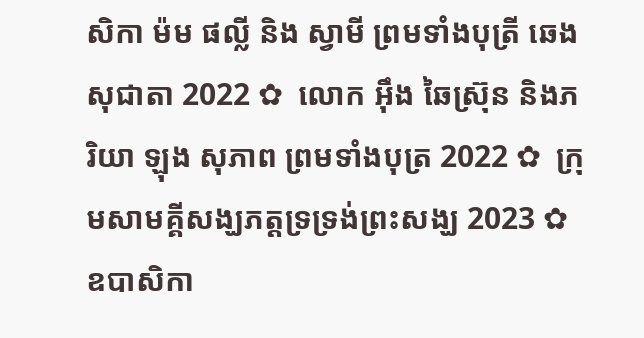សិកា ម៉ម ផល្លី និង ស្វាមី ព្រមទាំងបុត្រី ឆេង សុជាតា 2022 ✿  លោក អ៊ឹង ឆៃស្រ៊ុន និងភរិយា ឡុង សុភាព ព្រមទាំងបុត្រ 2022 ✿  ក្រុមសាមគ្គីសង្ឃភត្តទ្រទ្រង់ព្រះសង្ឃ 2023 ✿   ឧបាសិកា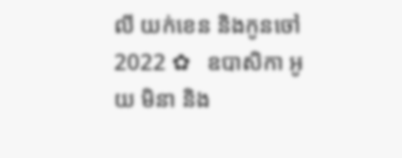លី យក់ខេន និងកូនចៅ 2022 ✿   ឧបាសិកា អូយ មិនា និង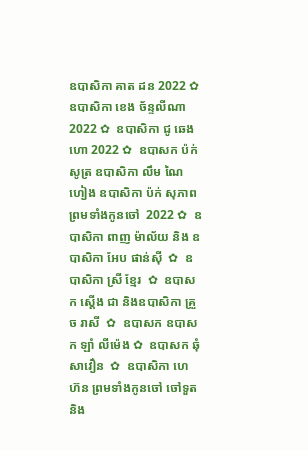ឧបាសិកា គាត ដន 2022 ✿  ឧបាសិកា ខេង ច័ន្ទលីណា 2022 ✿  ឧបាសិកា ជូ ឆេងហោ 2022 ✿  ឧបាសក ប៉ក់ សូត្រ ឧបាសិកា លឹម ណៃហៀង ឧបាសិកា ប៉ក់ សុភាព ព្រមទាំងកូនចៅ  2022 ✿  ឧបាសិកា ពាញ ម៉ាល័យ និង ឧបាសិកា អែប ផាន់ស៊ី  ✿  ឧបាសិកា ស្រី ខ្មែរ  ✿  ឧបាសក ស្តើង ជា និងឧបាសិកា គ្រួច រាសី  ✿  ឧបាសក ឧបាសក ឡាំ លីម៉េង ✿  ឧបាសក ឆុំ សាវឿន  ✿  ឧបាសិកា ហេ ហ៊ន ព្រមទាំងកូនចៅ ចៅទួត និង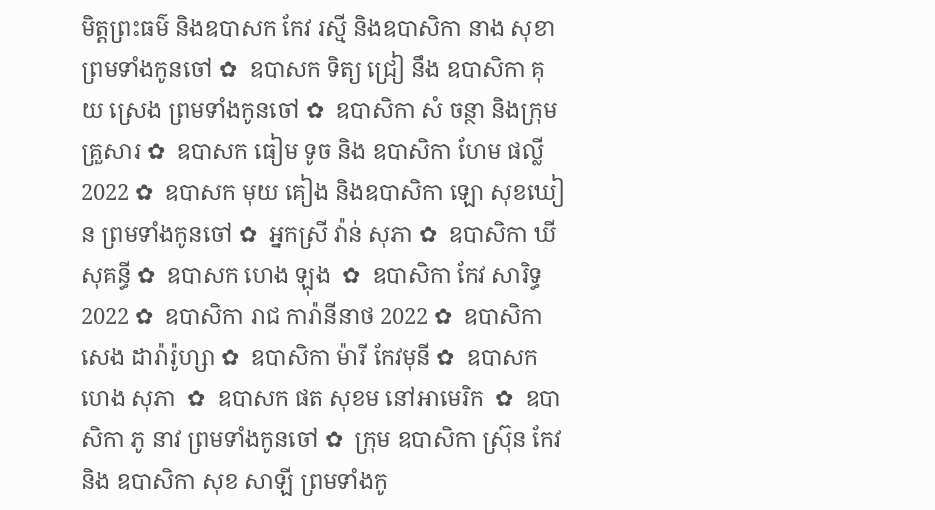មិត្តព្រះធម៌ និងឧបាសក កែវ រស្មី និងឧបាសិកា នាង សុខា ព្រមទាំងកូនចៅ ✿  ឧបាសក ទិត្យ ជ្រៀ នឹង ឧបាសិកា គុយ ស្រេង ព្រមទាំងកូនចៅ ✿  ឧបាសិកា សំ ចន្ថា និងក្រុមគ្រួសារ ✿  ឧបាសក ធៀម ទូច និង ឧបាសិកា ហែម ផល្លី 2022 ✿  ឧបាសក មុយ គៀង និងឧបាសិកា ឡោ សុខឃៀន ព្រមទាំងកូនចៅ ✿  អ្នកស្រី វ៉ាន់ សុភា ✿  ឧបាសិកា ឃី សុគន្ធី ✿  ឧបាសក ហេង ឡុង  ✿  ឧបាសិកា កែវ សារិទ្ធ 2022 ✿  ឧបាសិកា រាជ ការ៉ានីនាថ 2022 ✿  ឧបាសិកា សេង ដារ៉ារ៉ូហ្សា ✿  ឧបាសិកា ម៉ារី កែវមុនី ✿  ឧបាសក ហេង សុភា  ✿  ឧបាសក ផត សុខម នៅអាមេរិក  ✿  ឧបាសិកា ភូ នាវ ព្រមទាំងកូនចៅ ✿  ក្រុម ឧបាសិកា ស្រ៊ុន កែវ  និង ឧបាសិកា សុខ សាឡី ព្រមទាំងកូ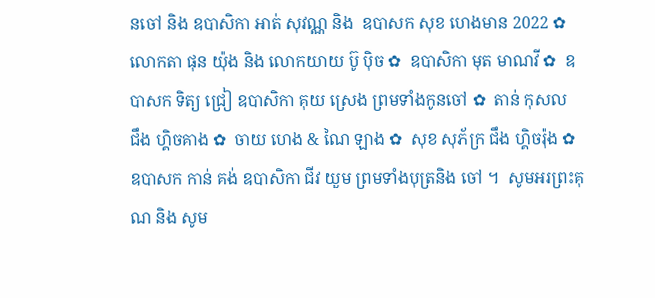នចៅ និង ឧបាសិកា អាត់ សុវណ្ណ និង  ឧបាសក សុខ ហេងមាន 2022 ✿  លោកតា ផុន យ៉ុង និង លោកយាយ ប៊ូ ប៉ិច ✿  ឧបាសិកា មុត មាណវី ✿  ឧបាសក ទិត្យ ជ្រៀ ឧបាសិកា គុយ ស្រេង ព្រមទាំងកូនចៅ ✿  តាន់ កុសល  ជឹង ហ្គិចគាង ✿  ចាយ ហេង & ណៃ ឡាង ✿  សុខ សុភ័ក្រ ជឹង ហ្គិចរ៉ុង ✿  ឧបាសក កាន់ គង់ ឧបាសិកា ជីវ យួម ព្រមទាំងបុត្រនិង ចៅ ។  សូមអរព្រះគុណ និង សូម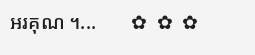អរគុណ ។...       ✿  ✿  ✿